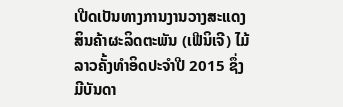ເປີດເປັນທາງການງານວາງສະແດງສິນຄ້າຜະລິດຕະພັນ (ເຟີນິເຈີ) ໄມ້ລາວຄັ້ງທໍາອິດປະຈໍາປີ 2015 ຊຶ່ງມີບັນດາ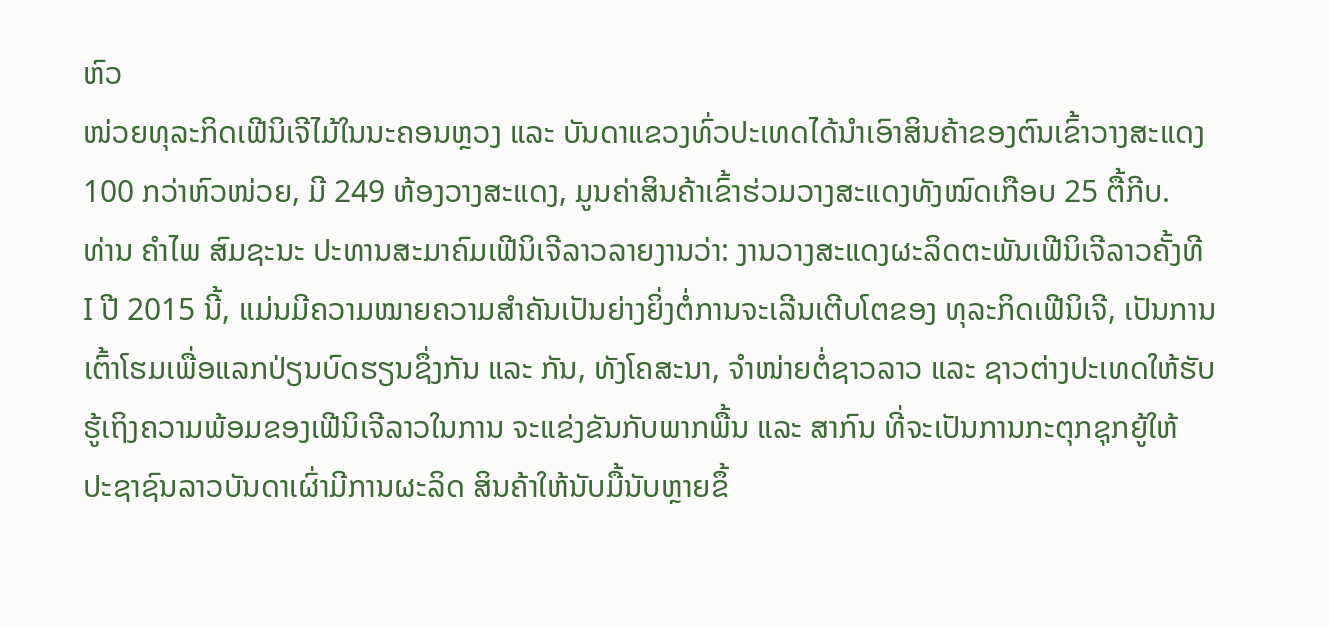ຫົວ
ໜ່ວຍທຸລະກິດເຟີນິເຈີໄມ້ໃນນະຄອນຫຼວງ ແລະ ບັນດາແຂວງທົ່ວປະເທດໄດ້ນໍາເອົາສິນຄ້າຂອງຕົນເຂົ້າວາງສະແດງ
100 ກວ່າຫົວໜ່ວຍ, ມີ 249 ຫ້ອງວາງສະແດງ, ມູນຄ່າສິນຄ້າເຂົ້າຮ່ວມວາງສະແດງທັງໝົດເກືອບ 25 ຕື້ກີບ.
ທ່ານ ຄໍາໄພ ສົມຊະນະ ປະທານສະມາຄົມເຟີນິເຈີລາວລາຍງານວ່າ: ງານວາງສະແດງຜະລິດຕະພັນເຟີນິເຈີລາວຄັ້ງທີ
I ປີ 2015 ນີ້, ແມ່ນມີຄວາມໝາຍຄວາມສໍາຄັນເປັນຍ່າງຍິ່ງຕໍ່ການຈະເລີນເຕີບໂຕຂອງ ທຸລະກິດເຟີນິເຈີ, ເປັນການ
ເຕົ້າໂຮມເພື່ອແລກປ່ຽນບົດຮຽນຊຶ່ງກັນ ແລະ ກັນ, ທັງໂຄສະນາ, ຈໍາໜ່າຍຕໍ່ຊາວລາວ ແລະ ຊາວຕ່າງປະເທດໃຫ້ຮັບ
ຮູ້ເຖິງຄວາມພ້ອມຂອງເຟີນິເຈີລາວໃນການ ຈະແຂ່ງຂັນກັບພາກພື້ນ ແລະ ສາກົນ ທີ່ຈະເປັນການກະຕຸກຊຸກຍູ້ໃຫ້
ປະຊາຊົນລາວບັນດາເຜົ່າມີການຜະລິດ ສິນຄ້າໃຫ້ນັບມື້ນັບຫຼາຍຂຶ້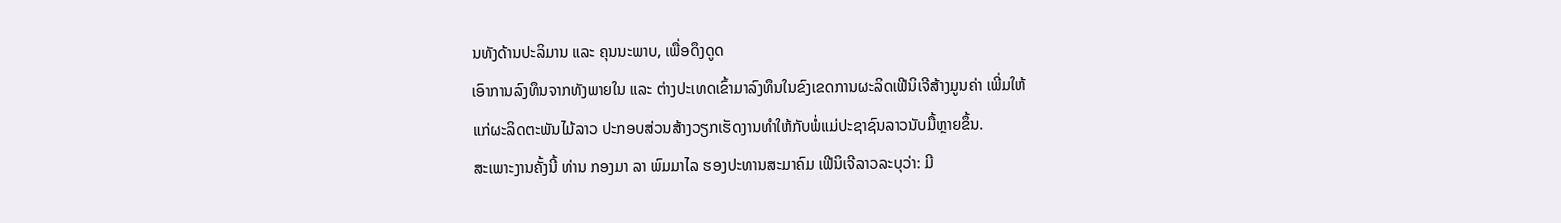ນທັງດ້ານປະລິມານ ແລະ ຄຸນນະພາບ, ເພື່ອດຶງດູດ
ເອົາການລົງທຶນຈາກທັງພາຍໃນ ແລະ ຕ່າງປະເທດເຂົ້າມາລົງທຶນໃນຂົງເຂດການຜະລິດເຟີນິເຈີສ້າງມູນຄ່າ ເພີ່ມໃຫ້
ແກ່ຜະລິດຕະພັນໄມ້ລາວ ປະກອບສ່ວນສ້າງວຽກເຮັດງານທໍາໃຫ້ກັບພໍ່ແມ່ປະຊາຊົນລາວນັບມື້ຫຼາຍຂຶ້ນ.
ສະເພາະງານຄັ້ງນີ້ ທ່ານ ກອງມາ ລາ ພົມມາໄລ ຮອງປະທານສະມາຄົມ ເຟີນິເຈີລາວລະບຸວ່າ: ມີ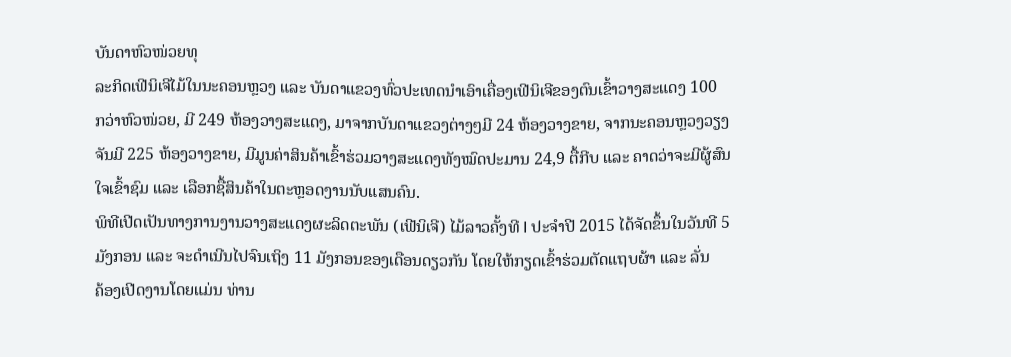ບັນດາຫົວໜ່ວຍທຸ
ລະກິດເຟີນິເຈີໄມ້ໃນນະຄອນຫຼວງ ແລະ ບັນດາແຂວງທົ່ວປະເທດນໍາເອົາເຄື່ອງເຟີນິເຈີຂອງຕົນເຂົ້າວາງສະແດງ 100
ກວ່າຫົວໜ່ວຍ, ມີ 249 ຫ້ອງວາງສະແດງ, ມາຈາກບັນດາແຂວງຕ່າງໆມີ 24 ຫ້ອງວາງຂາຍ, ຈາກນະຄອນຫຼວງວຽງ
ຈັນມີ 225 ຫ້ອງວາງຂາຍ, ມີມູນຄ່າສິນຄ້າເຂົ້າຮ່ວມວາງສະແດງທັງໝົດປະມານ 24,9 ຕື້ກີບ ແລະ ຄາດວ່າຈະມີຜູ້ສົນ
ໃຈເຂົ້າຊົມ ແລະ ເລືອກຊື້ສິນຄ້າໃນຕະຫຼອດງານນັບແສນຄົນ.
ພິທີເປີດເປັນທາງການງານວາງສະແດງຜະລິດຕະພັນ (ເຟີນິເຈີ) ໄມ້ລາວຄັ້ງທີ I ປະຈໍາປີ 2015 ໄດ້ຈັດຂຶ້ນໃນວັນທີ 5
ມັງກອນ ແລະ ຈະດໍາເນີນໄປຈົນເຖິງ 11 ມັງກອນຂອງເດືອນດຽວກັນ ໂດຍໃຫ້ກຽດເຂົ້າຮ່ວມຕັດແຖບຜ້າ ແລະ ລັ່ນ
ຄ້ອງເປີດງານໂດຍແມ່ນ ທ່ານ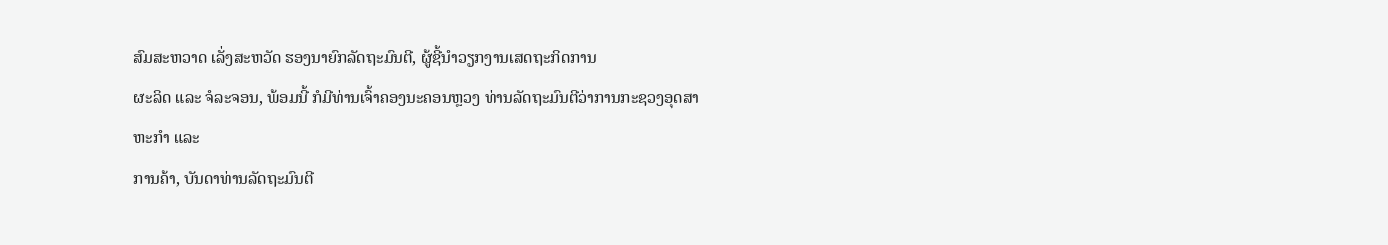ສົມສະຫວາດ ເລັ່ງສະຫວັດ ຮອງນາຍົກລັດຖະມົນຕີ, ຜູ້ຊີ້ນໍາວຽກງານເສດຖະກິດການ
ຜະລິດ ແລະ ຈໍລະຈອນ, ພ້ອມນີ້ ກໍມີທ່ານເຈົ້າຄອງນະຄອນຫຼວງ ທ່ານລັດຖະມົນຕີວ່າການກະຊວງອຸດສາຫະກໍາ ແລະ
ການຄ້າ, ບັນດາທ່ານລັດຖະມົນຕີ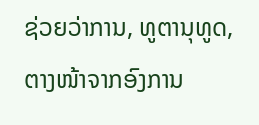ຊ່ວຍວ່າການ, ທູຕານຸທູດ, ຕາງໜ້າຈາກອົງການ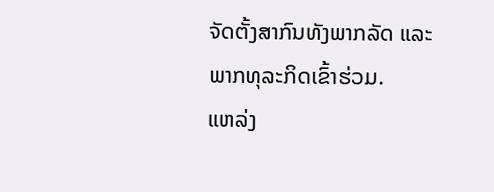ຈັດຕັ້ງສາກົນທັງພາກລັດ ແລະ
ພາກທຸລະກິດເຂົ້າຮ່ວມ.
ແຫລ່ງ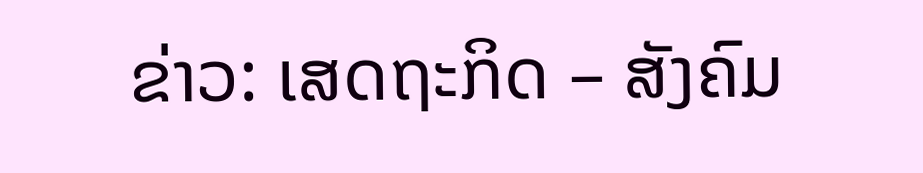ຂ່າວ: ເສດຖະກິດ – ສັງຄົມ